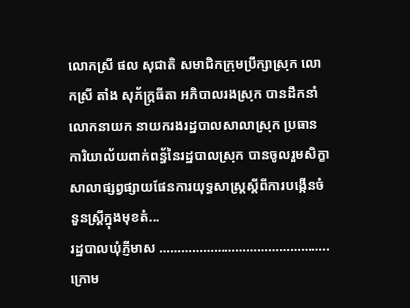លោកស្រី ផល សុជាតិ សមាជិកក្រុមប្រឹក្សាស្រុក លោកស្រី តាំង សុភ័ក្ត្រធីតា អភិបាលរងស្រុក បានដឹកនាំលោកនាយក នាយករងរដ្ឋបាលសាលាស្រុក ប្រធានការិយាល័យពាក់ពន្ធ័នៃរដ្ឋបាលស្រុក បានចូលរួមសិក្ខាសាលាផ្សព្វផ្សាយផែនការយុទ្ធសាស្ត្រស្តីពីការបង្កើនចំនួនស្ត្រីក្នុងមុខតំ...
រដ្ឋបាលឃុំភ្ញីមាស ………………………………………..ក្រោម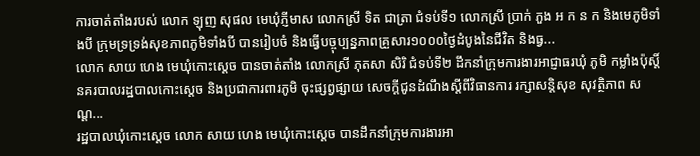ការចាត់តាំងរបស់ លោក ឡុញ សុផល មេឃុំភ្ញីមាស លោកស្រី ទិត ជាត្រា ជំទប់ទី១ លោកស្រី ប្រាក់ ភួង អ ក ន ក និងមេភូមិទាំងបី ក្រុមទ្រទ្រង់សុខភាពភូមិទាំងបី បានរៀបចំ និងធ្វើបច្ចុប្បន្នភាពគ្រួសារ១០០០ថ្ងៃដំបូងនៃជីវិត និងធ្វ...
លោក សាយ ហេង មេឃុំកោះស្ដេច បានចាត់តាំង លោកស្រី ភុតសា សិរិ ជំទប់ទី២ ដឹកនាំក្រុមការងារអាជ្ញាធរឃុំ ភូមិ កម្លាំងប៉ុស្តិ៍នគរបាលរដ្ឋបាលកោះស្ដេច និងប្រជាការពារភូមិ ចុះផ្សព្វផ្សាយ សេចក្ដីជូនដំណឹងស្ដីពីវិធានការ រក្សាសន្តិសុខ សុវត្ថិភាព សណ្ដ...
រដ្ឋបាលឃុំកោះស្ដេច លោក សាយ ហេង មេឃុំកោះស្ដេច បានដឹកនាំក្រុមការងារអា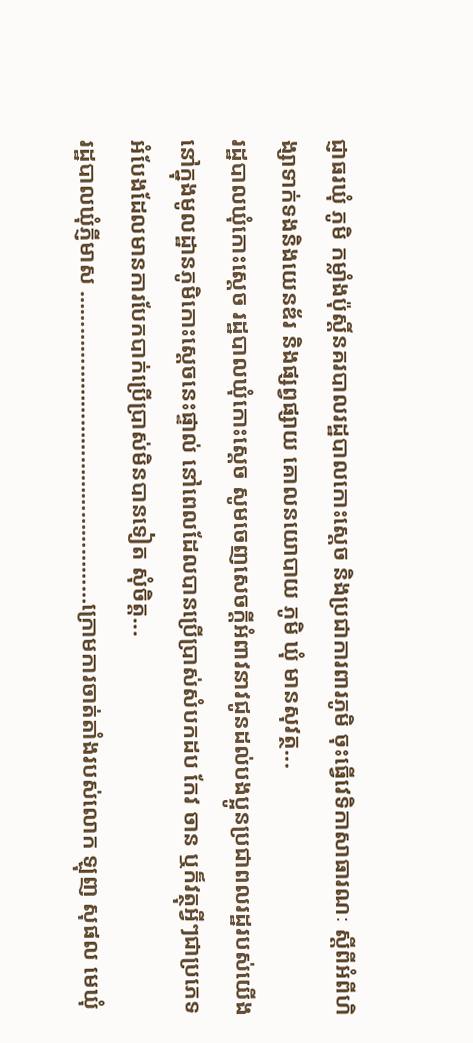ជ្ញាធរឃុំ ភូមិ កម្លាំងប៉ុស្តិ៍នគរបាលរដ្ឋបាលកោះស្ដេច និងប្រជាការពារភូមិ ចុះធ្វេីវេទិកាសាធារណៈ ស្តីពីអំពីហិង្សាទាក់ទងនិងយេនឌ័រ និងផ្សព្វផ្សាយ គោលនយោបាយ ភូមិ ឃុំ មានសុវត្ថ...
រដ្ឋបាលឃុំកោះស្ដេច រដ្ឋបាលឃុំកោះស្ដេច សូមចេញសេចក្ដីអំពាវនាវជូនដល់បងប្អូនប្រជាពលរដ្ឋរបស់យេីងនៅក្នុងមូលដ្ឋានភូមិកោះស្ដេចនេះផ្ទាល់ នៅពេលដែលបានប្រេីប្រាស់សំបកដប កែវ ចាន ឬក៏វត្ថុអ្វីៗជាប្រភេទអំបែងដែលមានការបែកបាក់ប្រេីប្រាស់មិនបានទៀត សុំចិត្ត...
រដ្ឋបាលឃុំភ្ញីមាស ……………………………………………ក្រោមការចាត់តាំងរបស់លោក ឡុញ សុផល មេឃុំ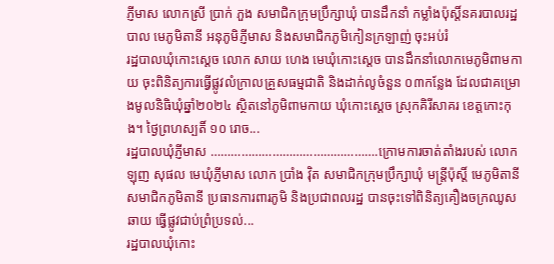ភ្ញីមាស លោកស្រី ប្រាក់ ភួង សមាជិកក្រុមប្រឹក្សាឃុំ បានដឹកនាំ កម្លាំងប៉ុស្តិ៍នគរបាលរដ្ឋបាល មេភូមិតានី អនុភូមិភ្ញីមាស និងសមាជិកភូមិកៀនក្រឡាញ់ ចុះអប់រំ
រដ្ឋបាលឃុំកោះស្ដេច លោក សាយ ហេង មេឃុំកោះស្ដេច បានដឹកនាំលោកមេភូមិពាមកាយ ចុះពិនិត្យការធ្វេីផ្លូវលំក្រាលគ្រួសធម្មជាតិ និងដាក់លូចំនួន ០៣កន្លែង ដែលជាគម្រោងមូលនិធិឃុំឆ្នាំ២០២៤ ស្ថិតនៅភូមិពាមកាយ ឃុំកោះស្ដេច ស្រុកគិរីសាគរ ខេត្តកោះកុង។ ថ្ងៃព្រហស្បតិ៍ ១០ រោច...
រដ្ឋបាលឃុំភ្ញីមាស ………………………………………….ក្រោមការចាត់តាំងរបស់ លោក ឡុញ សុផល មេឃុំភ្ញីមាស លោក ប្រាំង វ៉ិត សមាជិកក្រុមប្រឹក្សាឃុំ មន្រ្តីប៉ុស្តិ៍ មេភូមិតានី សមាជិកភូមិតានី ប្រធានការពារភូមិ និងប្រជាពលរដ្ឋ បានចុះទៅពិនិត្យគឿងចក្រឈូសឆាយ ធ្វើផ្លូវជាប់ព្រំប្រទល់...
រដ្ឋបាលឃុំកោះ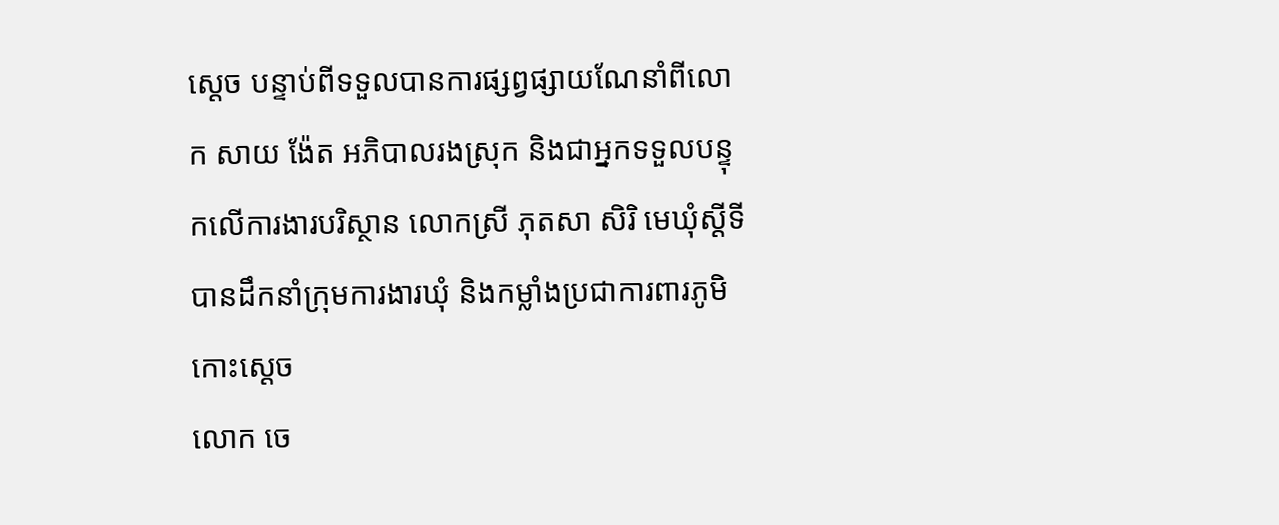ស្ដេច បន្ទាប់ពីទទួលបានការផ្សព្វផ្សាយណែនាំពីលោក សាយ ង៉ែត អភិបាលរងស្រុក និងជាអ្នកទទួលបន្ទុកលេីការងារបរិស្ថាន លោកស្រី ភុតសា សិរិ មេឃុំស្ដីទី បានដឹកនាំក្រុមការងារឃុំ និងកម្លាំងប្រជាការពារភូមិកោះស្ដេច
លោក ចេ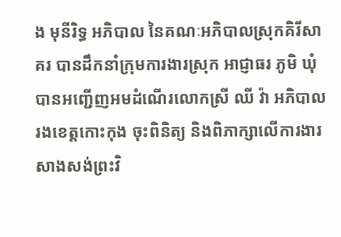ង មុនីរិទ្ធ អភិបាល នៃគណៈអភិបាលស្រុកគិរីសាគរ បានដឹកនាំក្រុមការងារស្រុក អាជ្ញាធរ ភូមិ ឃុំ បានអញ្ជើញអមដំណើរលោកស្រី ឈី វ៉ា អភិបាលរងខេត្តកោះកុង ចុះពិនិត្យ និងពិភាក្សាលើការងារសាងសង់ព្រះវិ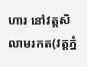ហារ នៅវត្តសិលាមរកត(វត្តភ្នំ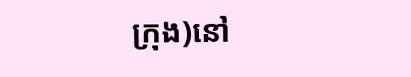ក្រុង)នៅ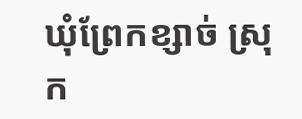ឃុំព្រែកខ្សាច់ ស្រុក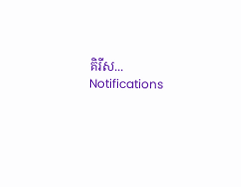គិរីស...
Notifications